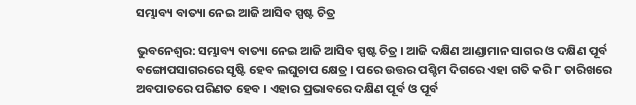ସମ୍ଭାବ୍ୟ ବାତ୍ୟା ନେଇ ଆଜି ଆସିବ ସ୍ପଷ୍ଟ ଚିତ୍ର

ଭୁବନେଶ୍ୱର: ସମ୍ଭାବ୍ୟ ବାତ୍ୟା ନେଇ ଆଜି ଆସିବ ସ୍ପଷ୍ଟ ଚିତ୍ର । ଆଜି ଦକ୍ଷିଣ ଆଣ୍ଡାମାନ ସାଗର ଓ ଦକ୍ଷିଣ ପୂର୍ବ ବଙ୍ଗୋପସାଗରରେ ସୃଷ୍ଟି ହେବ ଲଘୁଚାପ କ୍ଷେତ୍ର । ପରେ ଉତ୍ତର ପଶ୍ଚିମ ଦିଗରେ ଏହା ଗତି କରି ୮ ତାରିଖରେ ଅବପାତରେ ପରିଣତ ହେବ । ଏହାର ପ୍ରଭାବରେ ଦକ୍ଷିଣ ପୂର୍ବ ଓ ପୂର୍ବ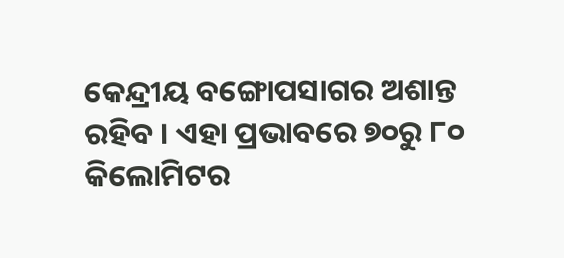କେନ୍ଦ୍ରୀୟ ବଙ୍ଗୋପସାଗର ଅଶାନ୍ତ ରହିବ । ଏହା ପ୍ରଭାବରେ ୭୦ରୁ ୮୦ କିଲୋମିଟର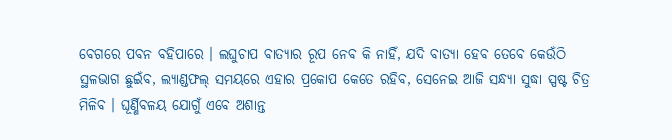ବେଗରେ ପବନ ବହିପାରେ । ଲଘୁଚାପ ବାତ୍ୟାର ରୂପ ନେବ କି ନାହିଁ, ଯଦି ବାତ୍ୟା ହେବ ତେବେ କେଉଁଠି ସ୍ଥଳଭାଗ ଛୁଇଁବ, ଲ୍ୟାଣ୍ଡଫଲ୍ ସମୟରେ ଏହାର ପ୍ରକୋପ କେତେ ରହିବ, ସେନେଇ ଆଜି ସନ୍ଧ୍ୟା ସୁଦ୍ଧା ସ୍ପଷ୍ଟ ଚିତ୍ର ମିଳିବ । ଘୂର୍ଣ୍ଣିବଳୟ ଯୋଗୁଁ ଏବେ ଅଶାନ୍ତ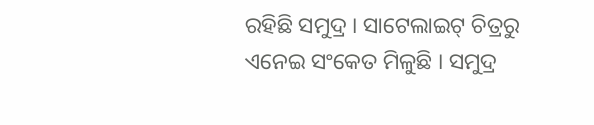ରହିଛି ସମୁଦ୍ର । ସାଟେଲାଇଟ୍ ଚିତ୍ରରୁ ଏନେଇ ସଂକେତ ମିଳୁଛି । ସମୁଦ୍ର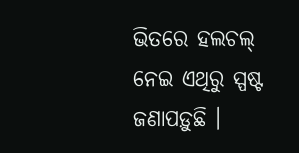ଭିତରେ ହଲଚଲ୍ ନେଇ ଏଥିରୁ ସ୍ପଷ୍ଟ ଜଣାପଡ଼ୁଛି ।